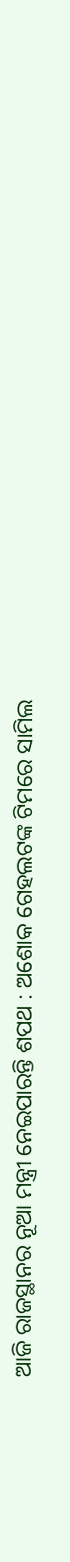ଆଜି ରାଜସ୍ଥାନର ନୂଆ ମନ୍ତ୍ରୀ ନେଇପାରନ୍ତି ଶପଥ : ଅଶୋକ ଗେହଲଟଙ୍କ ଟିମରେ ସାମିଲ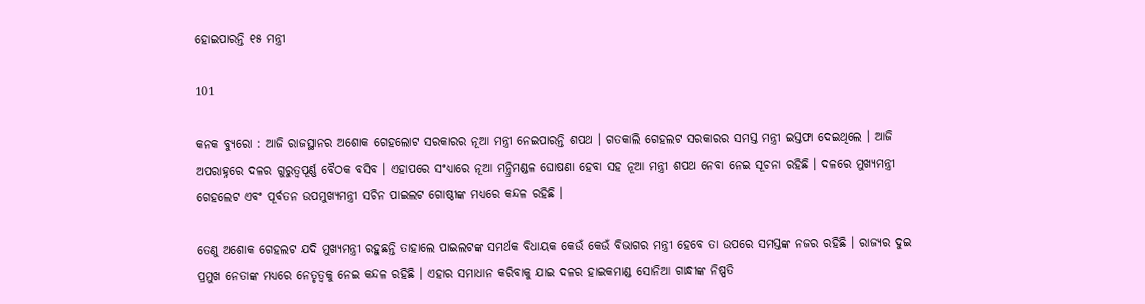ହୋଇପାରନ୍ତି ୧୫ ମନ୍ତ୍ରୀ

101

କନକ ବ୍ୟୁରୋ : ଆଜି ରାଜସ୍ଥାନର ଅଶୋକ ଗେହଲୋଟ ସରକାରର ନୂଆ ମନ୍ତ୍ରୀ ନେଇପାରନ୍ତି ଶପଥ । ଗତକାଲି ଗେହଲଟ ସରକାରର ସମସ୍ତ ମନ୍ତ୍ରୀ ଇସ୍ତଫା ଦେଇଥିଲେ । ଆଜି ଅପରାହ୍ନରେ ଦଳର ଗୁରୁତ୍ୱପୂର୍ଣ୍ଣ ବୈଠକ ବସିବ । ଏହାପରେ ସଂଧ୍ୟାରେ ନୂଆ ମନ୍ତ୍ରିମଣ୍ଡଳ ଘୋଷଣା ହେବା ସହ ନୂଆ ମନ୍ତ୍ରୀ ଶପଥ ନେବା ନେଇ ସୂଚନା ରହିଛି । ଦଳରେ ମୁଖ୍ୟମନ୍ତ୍ରୀ ଗେହଲେଟ ଏବଂ ପୂର୍ବତନ ଉପମୁଖ୍ୟମନ୍ତ୍ରୀ ସଚିନ ପାଇଲଟ ଗୋଷ୍ଠୀଙ୍କ ମଧ୍ୟରେ କନ୍ଦଳ ରହିଛି ।

ତେଣୁ ଅଶୋକ ଗେହଲଟ ଯଦି ମୁଖ୍ୟମନ୍ତ୍ରୀ ରହୁଛନ୍ତି ତାହାଲେ ପାଇଲଟଙ୍କ ସମର୍ଥକ ବିଧାୟକ କେଉଁ କେଉଁ ବିଭାଗର ମନ୍ତ୍ରୀ ହେବେ ତା ଉପରେ ସମସ୍ତଙ୍କ ନଜର ରହିଛି । ରାଜ୍ୟର ଦୁଇ ପ୍ରମୁଖ ନେତାଙ୍କ ମଧ୍ୟରେ ନେତୃତ୍ୱକୁ ନେଇ କନ୍ଦଳ ରହିଛି । ଏହାର ସମାଧାନ କରିବାକୁ ଯାଇ ଦଳର ହାଇକମାଣ୍ଡ ସୋନିଆ ଗାନ୍ଧୀଙ୍କ ନିଷ୍ପତି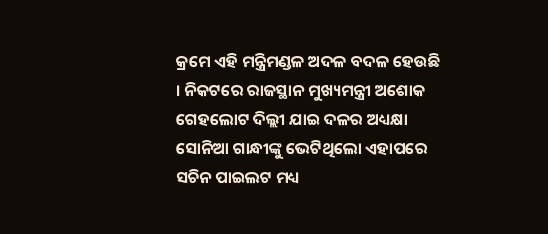କ୍ରମେ ଏହି ମନ୍ତ୍ରିମଣ୍ଡଳ ଅଦଳ ବଦଳ ହେଉଛି । ନିକଟରେ ରାଜସ୍ଥାନ ମୁଖ୍ୟମନ୍ତ୍ରୀ ଅଶୋକ ଗେହଲୋଟ ଦିଲ୍ଲୀ ଯାଇ ଦଳର ଅଧ୍ୟକ୍ଷା ସୋନିଆ ଗାନ୍ଧୀଙ୍କୁ ଭେଟିଥିଲୋ ଏହାପରେ ସଚିନ ପାଇଲଟ ମଧ୍ୟ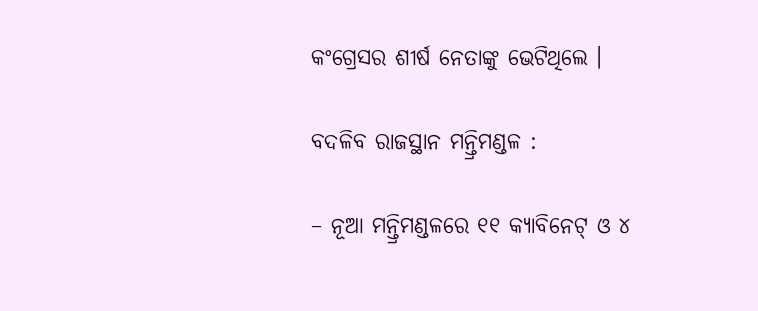କଂଗ୍ରେସର ଶୀର୍ଷ ନେତାଙ୍କୁ ଭେଟିଥିଲେ ।

ବଦଳିବ ରାଜସ୍ଥାନ ମନ୍ତ୍ରିମଣ୍ଡଳ :

– ନୂଆ ମନ୍ତ୍ରିମଣ୍ଡଳରେ ୧୧ କ୍ୟାବିନେଟ୍ ଓ ୪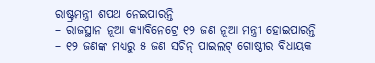ରାଷ୍ଟ୍ରମନ୍ତ୍ରୀ ଶପଥ ନେଇପାରନ୍ତି
– ରାଜସ୍ଥାନ ନୂଆ କ୍ୟାବିନେଟ୍ରେ ୧୨ ଜଣ ନୂଆ ମନ୍ତ୍ରୀ ହୋଇପାରନ୍ତି
– ୧୨ ଜଣଙ୍କ ମଧ୍ୟରୁ ୫ ଜଣ ସଚିନ୍ ପାଇଲଟ୍ ଗୋଷ୍ଠୀର ବିଧାୟକ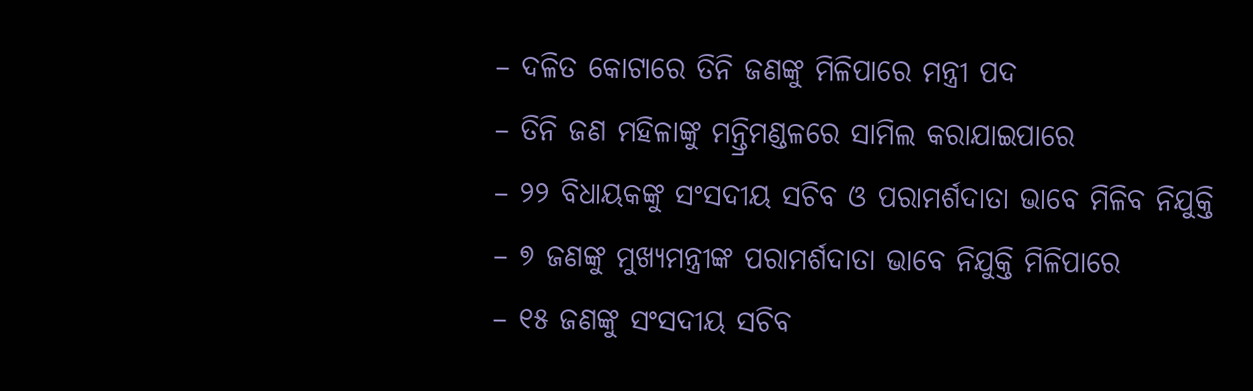– ଦଳିତ କୋଟାରେ ତିନି ଜଣଙ୍କୁ ମିଳିପାରେ ମନ୍ତ୍ରୀ ପଦ
– ତିନି ଜଣ ମହିଳାଙ୍କୁ ମନ୍ତ୍ରିମଣ୍ଡଳରେ ସାମିଲ କରାଯାଇପାରେ
– ୨୨ ବିଧାୟକଙ୍କୁ ସଂସଦୀୟ ସଚିବ ଓ ପରାମର୍ଶଦାତା ଭାବେ ମିଳିବ ନିଯୁକ୍ତି
– ୭ ଜଣଙ୍କୁ ମୁଖ୍ୟମନ୍ତ୍ରୀଙ୍କ ପରାମର୍ଶଦାତା ଭାବେ ନିଯୁକ୍ତି ମିଳିପାରେ
– ୧୫ ଜଣଙ୍କୁ ସଂସଦୀୟ ସଚିବ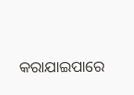କରାଯାଇପାରେ